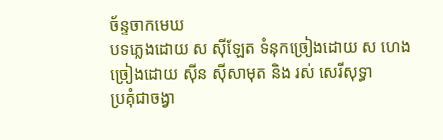ច័ន្ទចាកមេឃ
បទភ្លេងដោយ ស ស៊ីឡែត ទំនុកច្រៀងដោយ ស ហេង
ច្រៀងដោយ ស៊ីន ស៊ីសាមុត និង រស់ សេរីសុទ្ធា
ប្រគុំជាចង្វា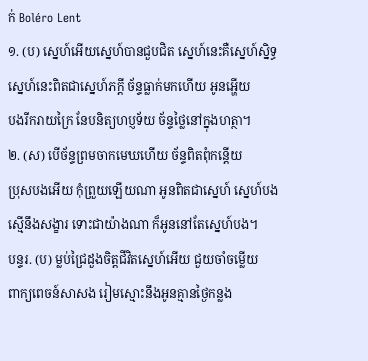ក់ Boléro Lent
១. (ប) ស្នេហ៍អើយស្នេហ៍បានជួបជិត ស្នេហ៍នេះគឺស្នេហ៍ស្និទ្ធ
ស្នេហ៍នេះពិតជាស្នេហ៍ភក្តី ច័ន្ទធ្លាក់មកហើយ អូនអ្ហើយ
បងរីករាយក្រៃ នែបនិត្យហប្ញទ័យ ច័ន្ទថ្លៃនៅក្នុងហត្ថា។
២. (ស) បើច័ន្ទព្រមចាកមេឃហើយ ច័ន្ទពិតពុំកន្តើយ
ប្រុសបងអើយ កុំព្រួយឡើយណា អូនពិតជាស្នេហ៍ ស្នេហ៍បង
ស្មើនឹងសង្ខារ ទោះជាយ៉ាងណា ក៏អូននៅតែស្នេហ៍បង។
បន្ទរ. (ប) ម្លប់ជ្រៃដួងចិត្តជីវិតស្នេហ៍អើយ ជួយចាំចម្លើយ
ពាក្យពេចន៍សាសង រៀមស្មោះនឹងអូនគ្មានថ្ងៃកន្លង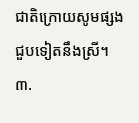ជាតិក្រោយសូមផ្សង ជួបទៀតនឹងស្រី។
៣.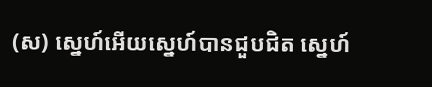(ស) ស្នេហ៍អើយស្នេហ៍បានជួបជិត ស្នេហ៍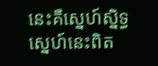នេះគឺស្នេហ៍ស្និទ្ធ
ស្នេហ៍នេះពិត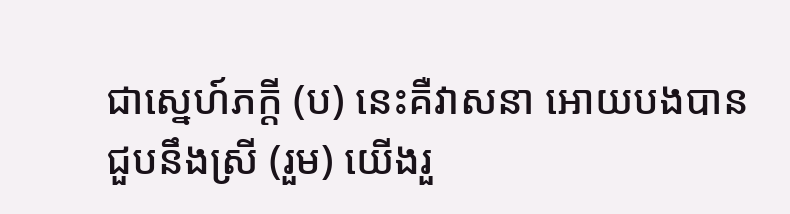ជាស្នេហ៍ភក្តី (ប) នេះគឺវាសនា អោយបងបាន
ជួបនឹងស្រី (រួម) យើងរួ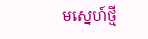មស្នេហ៍ថ្មី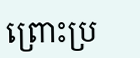ព្រោះប្រ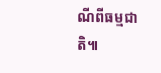ណីពីធម្មជាតិ៕